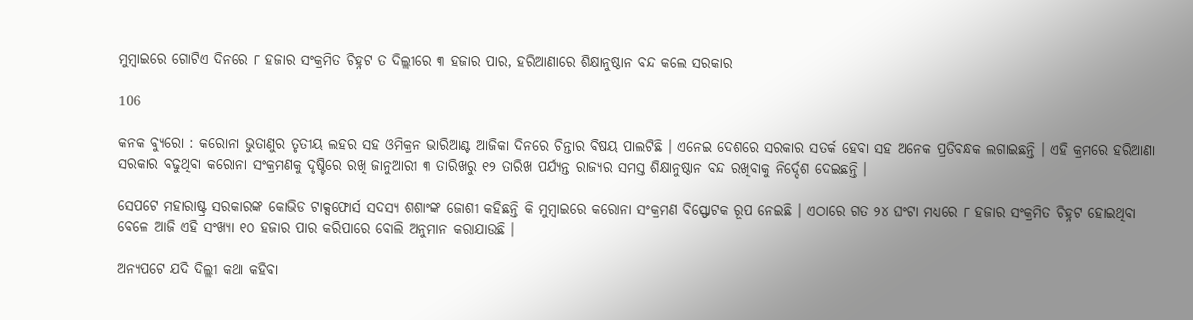ମୁମ୍ବାଇରେ ଗୋଟିଏ ଦିନରେ ୮ ହଜାର ସଂକ୍ରମିତ ଚିହ୍ନଟ ତ ଦିଲ୍ଲୀରେ ୩ ହଜାର ପାର, ହରିଆଣାରେ ଶିକ୍ଷାନୁଷ୍ଠାନ ବନ୍ଦ କଲେ ସରକାର

106

କନକ ବ୍ୟୁରୋ : କରୋନା ଭୁତାଣୁର ତୃତୀୟ ଲହର ସହ ଓମିକ୍ରନ ଭାରିଆଣ୍ଟ ଆଜିକା ଦିନରେ ଚିନ୍ତାର ବିଷୟ ପାଲଟିଛି । ଏନେଇ ଦେଶରେ ସରକାର ସତର୍କ ହେବା ସହ ଅନେକ ପ୍ରତିବନ୍ଧକ ଲଗାଇଛନ୍ତି । ଏହି କ୍ରମରେ ହରିଆଣା ସରକାର ବଢୁଥିବା କରୋନା ସଂକ୍ରମଣକୁ ଦୃଷ୍ଟିରେ ରଖି ଜାନୁଆରୀ ୩ ତାରିଖରୁ ୧୨ ତାରିଖ ପର୍ଯ୍ୟନ୍ତ ରାଜ୍ୟର ସମସ୍ତ ଶିକ୍ଷାନୁଷ୍ଠାନ ବନ୍ଦ ରଖିବାକୁ ନିର୍ଦ୍ଦେଶ ଦେଇଛନ୍ତି ।

ସେପଟେ ମହାରାଷ୍ଟ୍ର ସରକାରଙ୍କ କୋଭିଡ ଟାକ୍ସଫୋର୍ସ ସଦସ୍ୟ ଶଶାଂଙ୍କ ଜୋଶୀ କହିଛନ୍ତି କି ମୁମ୍ବାଇରେ କରୋନା ସଂକ୍ରମଣ ବିସ୍ଫୋଟକ ରୂପ ନେଇଛି । ଏଠାରେ ଗତ ୨୪ ଘଂଟା ମଧ୍ୟରେ ୮ ହଜାର ସଂକ୍ରମିତ ଚିହ୍ନଟ ହୋଇଥିବା ବେଳେ ଆଜି ଏହି ସଂଖ୍ୟା ୧୦ ହଜାର ପାର କରିପାରେ ବୋଲି ଅନୁମାନ କରାଯାଉଛି ।

ଅନ୍ୟପଟେ ଯଦି ଦିଲ୍ଲୀ କଥା କହିବା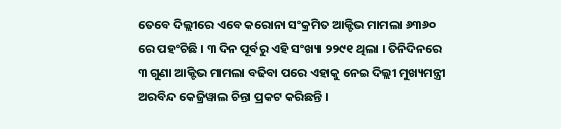ତେବେ ଦିଲ୍ଲୀରେ ଏବେ କରୋନା ସଂକ୍ରମିତ ଆକ୍ଟିଭ ମାମଲା ୬୩୬୦ ରେ ପହଂଚିଛି । ୩ ଦିନ ପୂର୍ବରୁ ଏହି ସଂଖ୍ୟା ୨୨୯୧ ଥିଲା । ତିନିଦିନରେ ୩ ଗୁଣା ଆକ୍ଟିଭ ମାମଲା ବଢିବା ପରେ ଏହାକୁ ନେଇ ଦିଲ୍ଲୀ ମୁଖ୍ୟମନ୍ତ୍ରୀ ଅରବିନ୍ଦ କେଜ୍ରିୱାଲ ଚିନ୍ତା ପ୍ରକଟ କରିଛନ୍ତି ।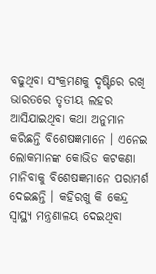ବଢୁଥିବା ସଂକ୍ରମଣକୁ ଦୃଷ୍ଟିରେ ରଖି ଭାରତରେ ତୃତୀୟ ଲହର ଆସିଯାଇଥିବା କଥା ଅନୁମାନ କରିଛନ୍ତି ବିଶେଷଜ୍ଞମାନେ । ଏନେଇ ଲୋକମାନଙ୍କ କୋଭିଡ କଟକଣା ମାନିବାକୁ ବିଶେଷଜ୍ଞମାନେ ପରାମର୍ଶ ଦେଇଛନ୍ତି । କହିରଖୁ କି କେନ୍ଦ୍ର ସ୍ୱାସ୍ଥ୍ୟ ମନ୍ତ୍ରଣାଳୟ ଦେଇଥିବା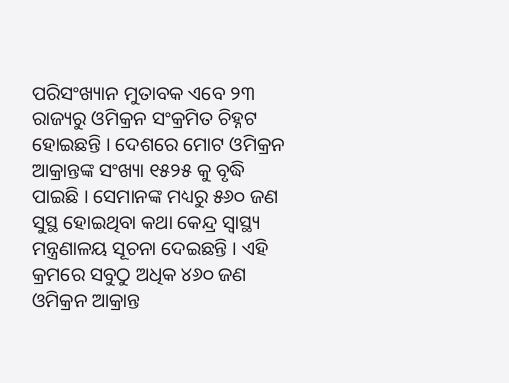ପରିସଂଖ୍ୟାନ ମୁତାବକ ଏବେ ୨୩ ରାଜ୍ୟରୁ ଓମିକ୍ରନ ସଂକ୍ରମିତ ଚିହ୍ନଟ ହୋଇଛନ୍ତି । ଦେଶରେ ମୋଟ ଓମିକ୍ରନ ଆକ୍ରାନ୍ତଙ୍କ ସଂଖ୍ୟା ୧୫୨୫ କୁ ବୃଦ୍ଧି ପାଇଛି । ସେମାନଙ୍କ ମଧ୍ୟରୁ ୫୬୦ ଜଣ ସୁସ୍ଥ ହୋଇଥିବା କଥା କେନ୍ଦ୍ର ସ୍ୱାସ୍ଥ୍ୟ ମନ୍ତ୍ରଣାଳୟ ସୂଚନା ଦେଇଛନ୍ତି । ଏହି କ୍ରମରେ ସବୁଠୁ ଅଧିକ ୪୬୦ ଜଣ ଓମିକ୍ରନ ଆକ୍ରାନ୍ତ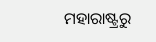ମହାରାଷ୍ଟ୍ରରୁ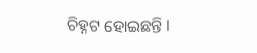ଚିହ୍ନଟ ହୋଇଛନ୍ତି ।